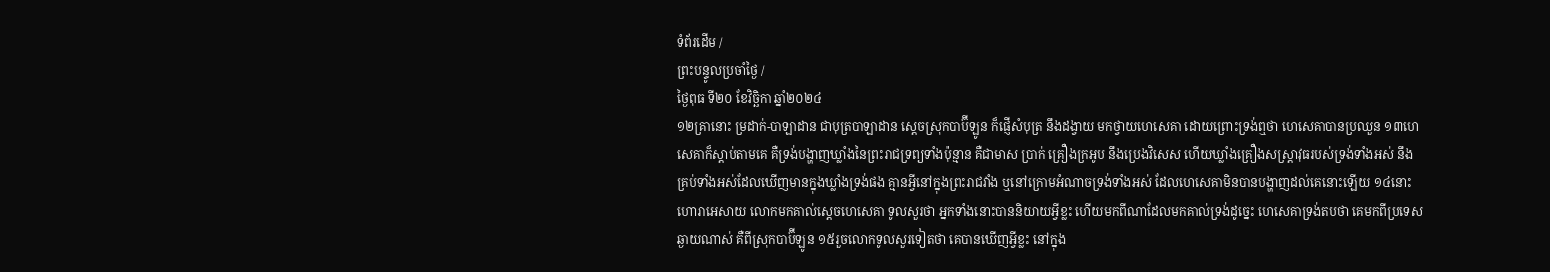ទំព័រដើម /
ព្រះបន្ទូលប្រចាំថ្ងៃ /
ថ្ងៃពុធ ទី២០ ខែវិច្ឆិកា ឆ្នាំ២០២៤
១២គ្រានោះ ម្រដាក់-បាឡាដាន ជាបុត្របាឡាដាន ស្តេចស្រុកបាប៊ីឡូន ក៏ផ្ញើសំបុត្រ នឹងដង្វាយ មកថ្វាយហេសេគា ដោយព្រោះទ្រង់ឮថា ហេសេគាបានប្រឈួន ១៣ហេសេគាក៏ស្តាប់តាមគេ គឺទ្រង់បង្ហាញឃ្លាំងនៃព្រះរាជទ្រព្យទាំងប៉ុន្មាន គឺជាមាស ប្រាក់ គ្រឿងក្រអូប នឹងប្រេងវិសេស ហើយឃ្លាំងគ្រឿងសស្ត្រាវុធរបស់ទ្រង់ទាំងអស់ នឹងគ្រប់ទាំងអស់ដែលឃើញមានក្នុងឃ្លាំងទ្រង់ផង គ្មានអ្វីនៅក្នុងព្រះរាជវាំង ឬនៅក្រោមអំណាចទ្រង់ទាំងអស់ ដែលហេសេគាមិនបានបង្ហាញដល់គេនោះឡើយ ១៤នោះហោរាអេសាយ លោកមកគាល់ស្តេចហេសេគា ទូលសួរថា អ្នកទាំងនោះបាននិយាយអ្វីខ្លះ ហើយមកពីណាដែលមកគាល់ទ្រង់ដូច្នេះ ហេសេគាទ្រង់តបថា គេមកពីប្រទេសឆ្ងាយណាស់ គឺពីស្រុកបាប៊ីឡូន ១៥រួចលោកទូលសួរទៀតថា គេបានឃើញអ្វីខ្លះ នៅក្នុង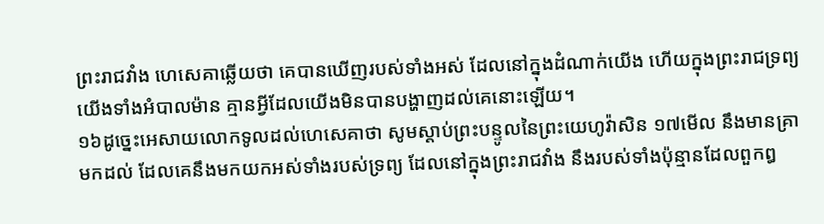ព្រះរាជវាំង ហេសេគាឆ្លើយថា គេបានឃើញរបស់ទាំងអស់ ដែលនៅក្នុងដំណាក់យើង ហើយក្នុងព្រះរាជទ្រព្យយើងទាំងអំបាលម៉ាន គ្មានអ្វីដែលយើងមិនបានបង្ហាញដល់គេនោះឡើយ។
១៦ដូច្នេះអេសាយលោកទូលដល់ហេសេគាថា សូមស្តាប់ព្រះបន្ទូលនៃព្រះយេហូវ៉ាសិន ១៧មើល នឹងមានគ្រាមកដល់ ដែលគេនឹងមកយកអស់ទាំងរបស់ទ្រព្យ ដែលនៅក្នុងព្រះរាជវាំង នឹងរបស់ទាំងប៉ុន្មានដែលពួកឰ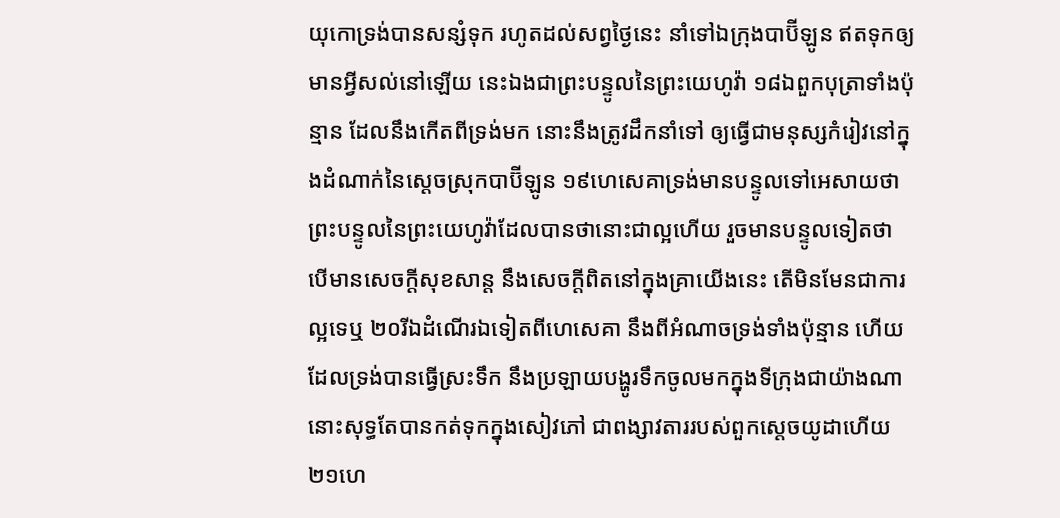យុកោទ្រង់បានសន្សំទុក រហូតដល់សព្វថ្ងៃនេះ នាំទៅឯក្រុងបាប៊ីឡូន ឥតទុកឲ្យមានអ្វីសល់នៅឡើយ នេះឯងជាព្រះបន្ទូលនៃព្រះយេហូវ៉ា ១៨ឯពួកបុត្រាទាំងប៉ុន្មាន ដែលនឹងកើតពីទ្រង់មក នោះនឹងត្រូវដឹកនាំទៅ ឲ្យធ្វើជាមនុស្សកំរៀវនៅក្នុងដំណាក់នៃស្តេចស្រុកបាប៊ីឡូន ១៩ហេសេគាទ្រង់មានបន្ទូលទៅអេសាយថា ព្រះបន្ទូលនៃព្រះយេហូវ៉ាដែលបានថានោះជាល្អហើយ រួចមានបន្ទូលទៀតថា បើមានសេចក្ដីសុខសាន្ត នឹងសេចក្ដីពិតនៅក្នុងគ្រាយើងនេះ តើមិនមែនជាការល្អទេឬ ២០រីឯដំណើរឯទៀតពីហេសេគា នឹងពីអំណាចទ្រង់ទាំងប៉ុន្មាន ហើយដែលទ្រង់បានធ្វើស្រះទឹក នឹងប្រឡាយបង្ហូរទឹកចូលមកក្នុងទីក្រុងជាយ៉ាងណា នោះសុទ្ធតែបានកត់ទុកក្នុងសៀវភៅ ជាពង្សាវតាររបស់ពួកស្តេចយូដាហើយ ២១ហេ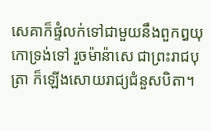សេគាក៏ផ្ទំលក់ទៅជាមួយនឹងពួកឰយុកោទ្រង់ទៅ រួចម៉ាន៉ាសេ ជាព្រះរាជបុត្រា ក៏ឡើងសោយរាជ្យជំនួសបិតា។